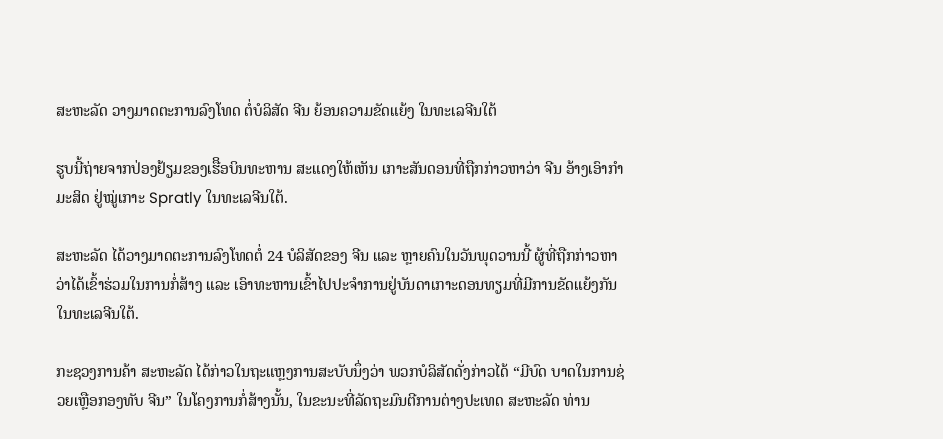ສະຫະລັດ ວາງມາດຕະການລົງໂທດ ຕໍ່ບໍລິສັດ ຈີນ ຍ້ອນຄວາມຂັດແຍ້ງ ໃນທະເລຈີນໃຕ້

ຮູບນີ້ຖ່າຍຈາກປ່ອງຢ້ຽມຂອງເຮືິອບິນທະຫານ ສະແດງໃຫ້ເຫັນ ເກາະສັນດອນທີ່ຖືກກ່າວຫາວ່າ ຈີນ ອ້າງເອົາກຳມະສິດ ຢູ່ໝູ່ເກາະ Spratly ໃນທະເລຈີນໃຕ້.

ສະຫະລັດ ໄດ້ວາງມາດຕະການລົງໂທດຕໍ່ 24 ບໍລິສັດຂອງ ຈີນ ແລະ ຫຼາຍຄົນໃນວັນພຸດວານນີ້ ຜູ້ທີ່ຖືກກ່າວຫາວ່າໄດ້ເຂົ້າຮ່ວມໃນການກໍ່ສ້າງ ແລະ ເອົາທະຫານເຂົ້າໄປປະຈຳການຢູ່ບັນດາເກາະດອນທຽມທີ່ມີການຂັດແຍ້ງກັນໃນທະເລຈີນໃຕ້.

ກະຊວງການຄ້າ ສະຫະລັດ ໄດ້ກ່າວໃນຖະແຫຼງການສະບັບນຶ່ງວ່າ ພວກບໍລິສັດດັ່ງກ່າວໄດ້ “ມີບົດ ບາດໃນການຊ່ວຍເຫຼືອກອງທັບ ຈີນ” ໃນໂຄງການກໍ່ສ້າງນັ້ນ, ໃນຂະນະທີ່ລັດຖະມົນຕີການຕ່າງປະເທດ ສະຫະລັດ ທ່ານ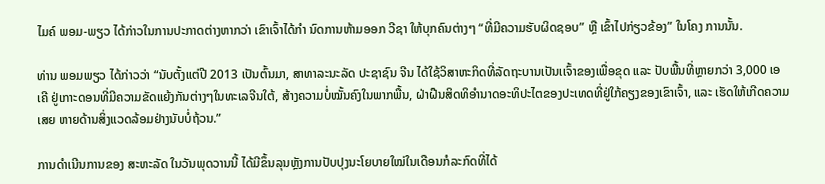ໄມຄ໌ ພອມ-ພຽວ ໄດ້ກ່າວໃນການປະກາດຕ່າງຫາກວ່າ ເຂົາເຈົ້າໄດ້ກຳ ນົດການຫ້າມອອກ ວີຊາ ໃຫ້ບຸກຄົນຕ່າງໆ “ທີ່ມີຄວາມຮັບຜິດຊອບ” ຫຼື ເຂົ້າໄປກ່ຽວຂ້ອງ” ໃນໂຄງ ການນັ້ນ.

ທ່ານ ພອມພຽວ ໄດ້ກ່າວວ່າ “ນັບຕັ້ງແຕ່ປີ 2013 ເປັນຕົ້ນມາ, ສາທາລະນະລັດ ປະຊາຊົນ ຈີນ ໄດ້ໃຊ້ວິສາຫະກິດທີ່ລັດຖະບານເປັນເເຈົ້າຂອງເພື່ອຂຸດ ແລະ ປັບພື້ນທີ່ຫຼາຍກວ່າ 3,000 ເອເຄີ ຢູ່ເກາະດອນທີ່ມີຄວາມຂັດແຍ້ງກັນຕ່າງໆໃນທະເລຈີນໃຕ້, ສ້າງຄວາມບໍ່ໝັ້ນຄົງໃນພາກພື້ນ, ຝ່າຝືນສິດທິອຳນາດອະທິປະໄຕຂອງປະເທດທີ່ຢູ່ໃກ້ຄຽງຂອງເຂົາເຈົ້າ, ແລະ ເຮັດໃຫ້ເກີດຄວາມເສຍ ຫາຍດ້ານສິ່ງແວດລ້ອມຢ່າງນັບບໍ່ຖ້ວນ.”

ການດຳເນີນການຂອງ ສະຫະລັດ ໃນວັນພຸດວານນີ້ ໄດ້ມີຂຶ້ນລຸນຫຼັງການປັບປຸງນະໂຍບາຍໃໝ່ໃນເດືອນກໍລະກົດທີ່ໄດ້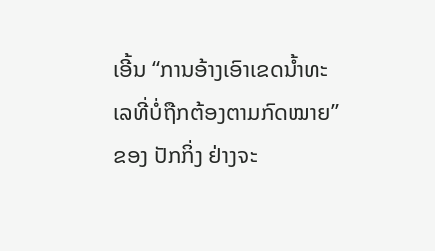ເອີ້ນ “ການອ້າງເອົາເຂດນໍ້າທະເລທີ່ບໍ່ຖືກຕ້ອງຕາມກົດໝາຍ” ຂອງ ປັກກິ່ງ ຢ່າງຈະ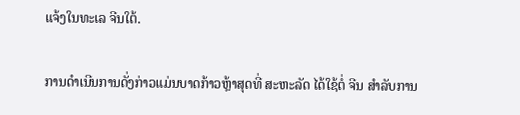ແຈ້ງໃນທະເລ ຈີນໃຕ້.

ການດຳເນີນການດັ່ງກ່າວແມ່ນບາດກ້າວຫຼ້າສຸດທີ່ ສະຫະລັດ ໄດ້ໃຊ້ຕໍ່ ຈີນ ສຳລັບການ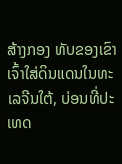ສ້າງກອງ ທັບຂອງເຂົາເຈົ້າໃສ່ດິນແດນໃນທະເລຈີນໃຕ້, ບ່ອນທີ່ປະເທດ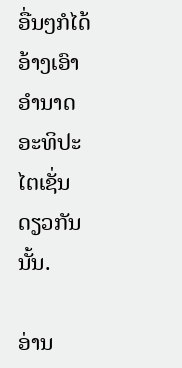ອື່ນໆກໍໄດ້ອ້າງເອົາອຳນາດອະທິປະ ໄຕເຊັ່ນດຽວກັນນັ້ນ.

ອ່ານ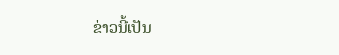ຂ່າວນີ້ເປັນ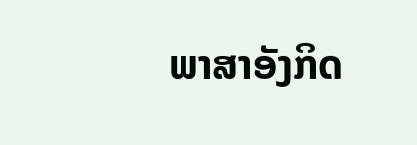ພາສາອັງກິດ